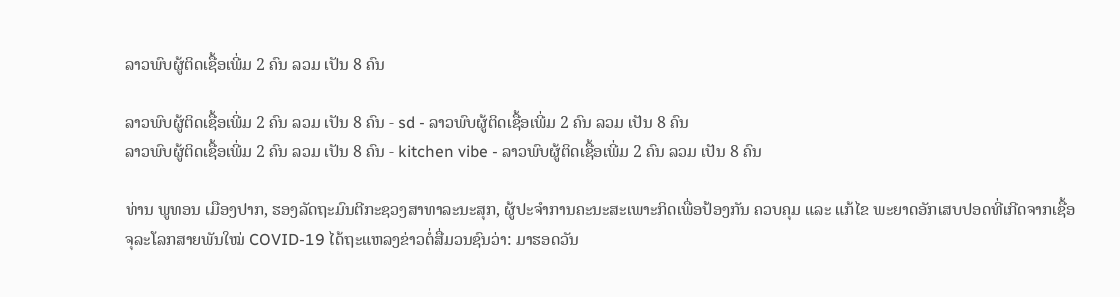ລາວພົບຜູ້ຕິດເຊື້ອເພີ່ມ 2 ຄົນ ລວມ ເປັນ 8 ຄົນ

ລາວພົບຜູ້ຕິດເຊື້ອເພີ່ມ 2 ຄົນ ລວມ ເປັນ 8 ຄົນ - sd - ລາວພົບຜູ້ຕິດເຊື້ອເພີ່ມ 2 ຄົນ ລວມ ເປັນ 8 ຄົນ
ລາວພົບຜູ້ຕິດເຊື້ອເພີ່ມ 2 ຄົນ ລວມ ເປັນ 8 ຄົນ - kitchen vibe - ລາວພົບຜູ້ຕິດເຊື້ອເພີ່ມ 2 ຄົນ ລວມ ເປັນ 8 ຄົນ

ທ່ານ ພູທອນ ເມືອງປາກ, ຮອງລັດຖະມົນຕີກະຊວງສາທາລະນະສຸກ, ຜູ້ປະຈໍາການຄະນະສະເພາະກິດເພື່ອປ້ອງກັນ ຄວບຄຸມ ແລະ ແກ້ໄຂ ພະຍາດອັກເສບປອດທີ່ເກີດຈາກເຊື້ອຈຸລະໂລກສາຍພັນໃໝ່ COVID-19 ໄດ້ຖະແຫລງຂ່າວຕໍ່ສື່ມວນຊົນວ່າ: ມາຮອດວັນ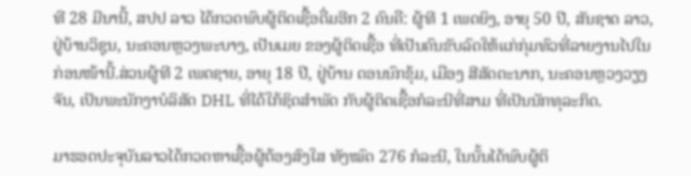ທີ 28 ມີນານີ້, ສປປ ລາວ ໄດ້ກວດພົບຜູ້ຕິດເຊື້ອຕື່ມອີກ 2 ຄົນຄື: ຜູ້ທີ 1 ເພດຍິງ, ອາຍຸ 50 ປີ, ສັນຊາດ ລາວ,ຢູ່ບ້ານວິຊຸນ, ນະຄອນຫຼວງພະບາງ, ເປັນເມຍ ຂອງຜູ້ຕິດເຊື້ອ ທີ່ເປັນຄົນຂັບລົດໃຫ້ແກ່ກຸ່ມທົວທີ່ລາຍງານໄປໃນກ່ອນໜ້ານີ້.ສ່ວນຜູ້ທີ 2 ເພດຊາຍ, ອາຍຸ 18 ປີ, ຢູ່ບ້ານ ດອນນົກຂຸ້ມ, ເມືອງ ສີສັດຕະນາກ, ນະຄອນຫຼວງວຽງຈັນ, ເປັນພະນັກງາບໍລິສັດ DHL ທີ່ໄດ້ໃກ້ຊິດສໍາພັດ ກັບຜູ້ຕິດເຊື້ອກໍລະນີທີ່ສາມ ທີ່ເປັນນັກທຸລະກິດ.

ມາຮອດປະຈຸບັນລາວໄດ້ກວດຫາເຊື້ອຜູ້ຕ້ອງສົງໃສ ທັງໝົດ 276 ກໍລະນີ, ໃນນັ້ນໄດ້ພົບຜູ້ຕິ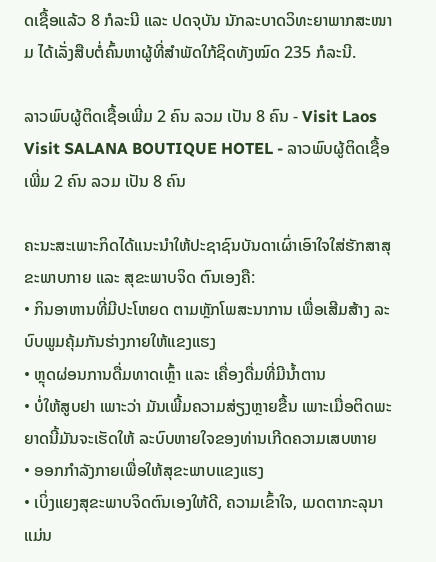ດເຊື້ອແລ້ວ 8 ກໍລະນີ ແລະ ປດຈຸບັນ ນັກລະບາດວິທະຍາພາກສະໜາມ ໄດ້ເລັ່ງສືບຕໍ່ຄົ້ນຫາຜູ້ທີ່ສຳພັດໃກ້ຊິດທັງໝົດ 235 ກໍລະນີ.

ລາວພົບຜູ້ຕິດເຊື້ອເພີ່ມ 2 ຄົນ ລວມ ເປັນ 8 ຄົນ - Visit Laos Visit SALANA BOUTIQUE HOTEL - ລາວພົບຜູ້ຕິດເຊື້ອເພີ່ມ 2 ຄົນ ລວມ ເປັນ 8 ຄົນ

ຄະນະສະເພາະກິດໄດ້ແນະນຳໃຫ້ປະຊາຊົນບັນດາເຜົ່າເອົາໃຈໃສ່ຮັກສາສຸຂະພາບກາຍ ແລະ ສຸຂະພາບຈິດ ຕົນເອງຄື:
• ກິນອາຫານທີ່ມີປະໂຫຍດ ຕາມຫຼັກໂພສະນາການ ເພື່ອເສີມສ້າງ ລະບົບພູມຄຸ້ມກັນຮ່າງກາຍໃຫ້ແຂງແຮງ
• ຫຼຸດຜ່ອນການດື່ມທາດເຫຼົ້າ ແລະ ເຄື່ອງດື່ມທີ່ມີນໍ້າຕານ
• ບໍ່ໃຫ້ສູບຢາ ເພາະວ່າ ມັນເພີ້ມຄວາມສ່ຽງຫຼາຍຂື້ນ ເພາະເມື່ອຕິດພະຍາດນີ້ມັນຈະເຮັດໃຫ້ ລະບົບຫາຍໃຈຂອງທ່ານເກີດຄວາມເສບຫາຍ
• ອອກກຳລັງກາຍເພື່ອໃຫ້ສຸຂະພາບແຂງແຮງ
• ເບິ່ງແຍງສຸຂະພາບຈິດຕົນເອງໃຫ້ດີ, ຄວາມເຂົ້າໃຈ, ເມດຕາກະລຸນາ ແມ່ນ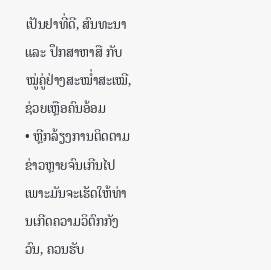ເປັນຢາທີ່ດີ, ສົນທະນາ ແລະ ປຶກສາຫາສື ກັບໝູ່ຄູ່ຢ່າງສະໝໍ່າສະເໝີ, ຊ່ວຍເຫຼືອຄົນອ້ອມ
• ຫຼີກລ້ຽງການຕິດຕາມຂ່າວຫຼາຍຈົນເກີນໄປ ເພາະມັນຈະເຮັດໃຫ້ທ່ານເກີດຄວາມວິຕົກກັງວົນ, ຄວນຮັບ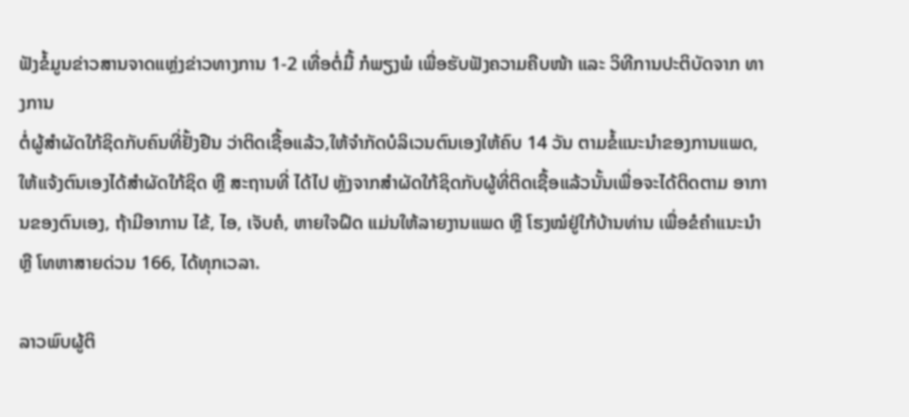ຟັງຂໍ້ມູນຂ່າວສານຈາດແຫຼ່ງຂ່າວທາງການ 1-2 ເທື່ອຕໍ່ມື້ ກໍພຽງພໍ ເພື່ອຮັບຟັງຄວາມຄືບໜ້າ ແລະ ວິທີການປະຕິບັດຈາກ ທາງການ
ຕໍ່ຜູ້ສຳຜັດໃກ້ຊິດກັບຄົນທີ່ຢັ້ງຢືນ ວ່າຕິດເຊື້ອແລ້ວ,ໃຫ້ຈຳກັດບໍລິເວນຕົນເອງໃຫ້ຄົບ 14 ວັນ ຕາມຂໍ້ແນະນຳຂອງການແພດ,ໃຫ້ແຈ້ງຕົນເອງໄດ້ສຳຜັດໃກ້ຊິດ ຫຼື ສະຖານທີ່ ໄດ້ໄປ ຫຼັງຈາກສຳຜັດໃກ້ຊິດກັບຜູ້ທີ່ຕິດເຊື້ອແລ້ວນັ້ນເພື່ອຈະໄດ້ຕິດຕາມ ອາການຂອງຕົນເອງ, ຖ້າມີອາການ ໄຂ້, ໄອ, ເຈັບຄໍ, ຫາຍໃຈຝຶດ ແມ່ນໃຫ້ລາຍງານແພດ ຫຼື ໂຮງໝໍຢູ່ໃກ້ບ້ານທ່ານ ເພື່ອຂໍຄຳແນະນຳ ຫຼື ໂທຫາສາຍດ່ວນ 166, ໄດ້ທຸກເວລາ.

ລາວພົບຜູ້ຕິ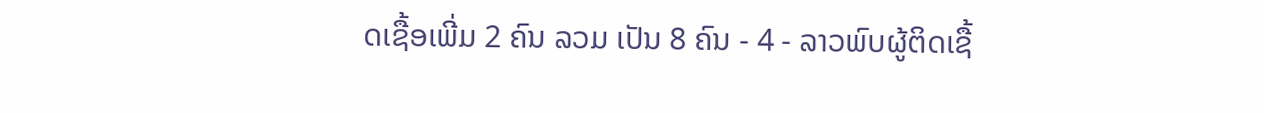ດເຊື້ອເພີ່ມ 2 ຄົນ ລວມ ເປັນ 8 ຄົນ - 4 - ລາວພົບຜູ້ຕິດເຊື້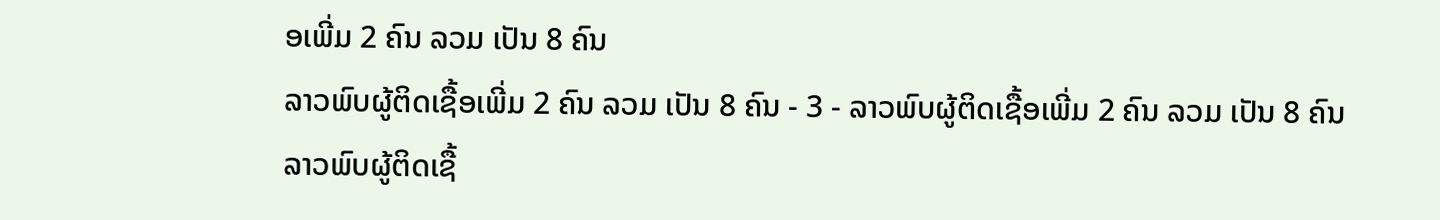ອເພີ່ມ 2 ຄົນ ລວມ ເປັນ 8 ຄົນ
ລາວພົບຜູ້ຕິດເຊື້ອເພີ່ມ 2 ຄົນ ລວມ ເປັນ 8 ຄົນ - 3 - ລາວພົບຜູ້ຕິດເຊື້ອເພີ່ມ 2 ຄົນ ລວມ ເປັນ 8 ຄົນ
ລາວພົບຜູ້ຕິດເຊື້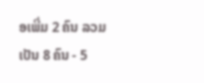ອເພີ່ມ 2 ຄົນ ລວມ ເປັນ 8 ຄົນ - 5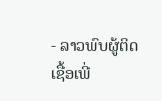- ລາວພົບຜູ້ຕິດເຊື້ອເພີ່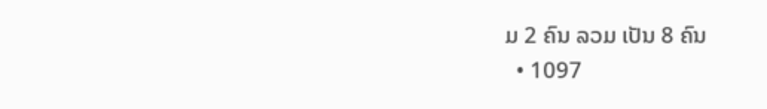ມ 2 ຄົນ ລວມ ເປັນ 8 ຄົນ
  • 1097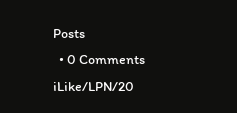Posts
  • 0 Comments
iLike/LPN/20